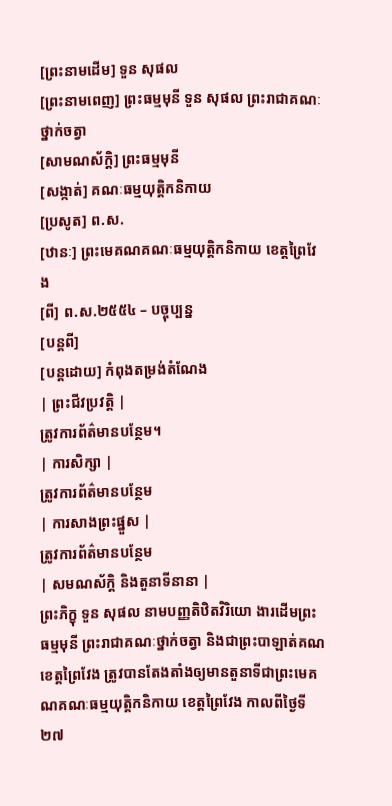[ព្រះនាមដើម] ទួន សុផល
[ព្រះនាមពេញ] ព្រះធម្មមុនី ទួន សុផល ព្រះរាជាគណៈថ្នាក់ចត្វា
[សាមណស័ក្តិ] ព្រះធម្មមុនី
[សង្កាត់] គណៈធម្មយុត្តិកនិកាយ
[ប្រសូត] ព.ស.
[ឋានៈ] ព្រះមេគណគណៈធម្មយុត្តិកនិកាយ ខេត្តព្រៃវែង
[ពី] ព.ស.២៥៥៤ – បច្ចុប្បន្ន
[បន្តពី]
[បន្តដោយ] កំពុងតម្រង់តំណែង
| ព្រះជីវប្រវត្តិ |
ត្រូវការព័ត៌មានបន្ថែម។
| ការសិក្សា |
ត្រូវការព័ត៌មានបន្ថែម
| ការសាងព្រះផ្នួស |
ត្រូវការព័ត៌មានបន្ថែម
| សមណស័ក្តិ និងតួនាទីនានា |
ព្រះភិក្ខុ ទួន សុផល នាមបញ្ញតិឋិតវិរិយោ ងារដើមព្រះធម្មមុនី ព្រះរាជាគណៈថ្នាក់ចត្វា និងជាព្រះបាឡាត់គណខេត្តព្រៃវែង ត្រូវបានតែងតាំងឲ្យមានតួនាទីជាព្រះមេគណគណៈធម្មយុត្តិកនិកាយ ខេត្តព្រៃវែង កាលពីថ្ងៃទី២៧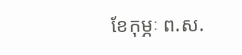ខែកុម្ភៈ ព.ស.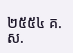២៥៥៤ គ.ស.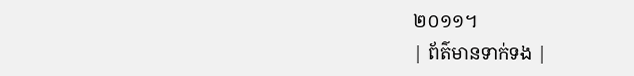២០១១។
| ព័ត៌មានទាក់ទង |